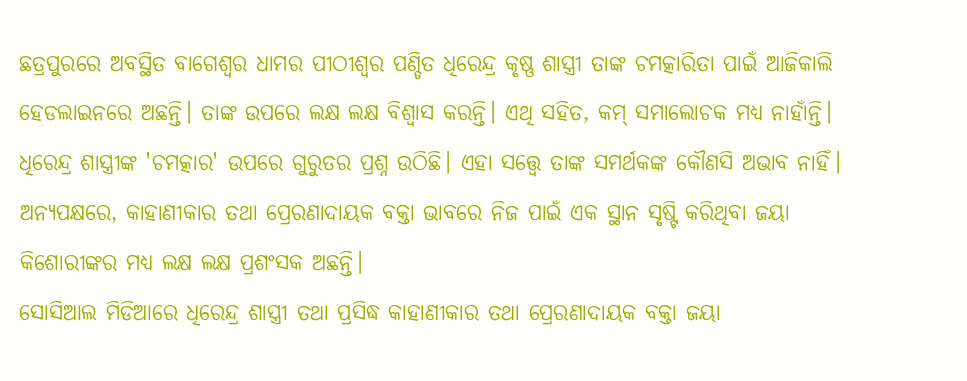ଛତ୍ରପୁରରେ ଅବସ୍ଥିତ ବାଗେଶ୍ୱର ଧାମର ପୀଠୀଶ୍ୱର ପଣ୍ଡିତ ଧିରେନ୍ଦ୍ର କୃଷ୍ଣ ଶାସ୍ତ୍ରୀ ତାଙ୍କ ଚମତ୍କାରିତା ପାଇଁ ଆଜିକାଲି ହେଡଲାଇନରେ ଅଛନ୍ତି। ତାଙ୍କ ଉପରେ ଲକ୍ଷ ଲକ୍ଷ ବିଶ୍ୱାସ କରନ୍ତି। ଏଥି ସହିତ, କମ୍ ସମାଲୋଚକ ମଧ୍ୟ ନାହାଁନ୍ତି। ଧିରେନ୍ଦ୍ର ଶାସ୍ତ୍ରୀଙ୍କ 'ଚମତ୍କାର' ଉପରେ ଗୁରୁତର ପ୍ରଶ୍ନ ଉଠିଛି। ଏହା ସତ୍ତ୍ୱେ ତାଙ୍କ ସମର୍ଥକଙ୍କ କୌଣସି ଅଭାବ ନାହିଁ। ଅନ୍ୟପକ୍ଷରେ, କାହାଣୀକାର ତଥା ପ୍ରେରଣାଦାୟକ ବକ୍ତା ଭାବରେ ନିଜ ପାଇଁ ଏକ ସ୍ଥାନ ସୃଷ୍ଟି କରିଥିବା ଜୟା କିଶୋରୀଙ୍କର ମଧ୍ୟ ଲକ୍ଷ ଲକ୍ଷ ପ୍ରଶଂସକ ଅଛନ୍ତି।
ସୋସିଆଲ ମିଡିଆରେ ଧିରେନ୍ଦ୍ର ଶାସ୍ତ୍ରୀ ତଥା ପ୍ରସିଦ୍ଧ କାହାଣୀକାର ତଥା ପ୍ରେରଣାଦାୟକ ବକ୍ତା ଜୟା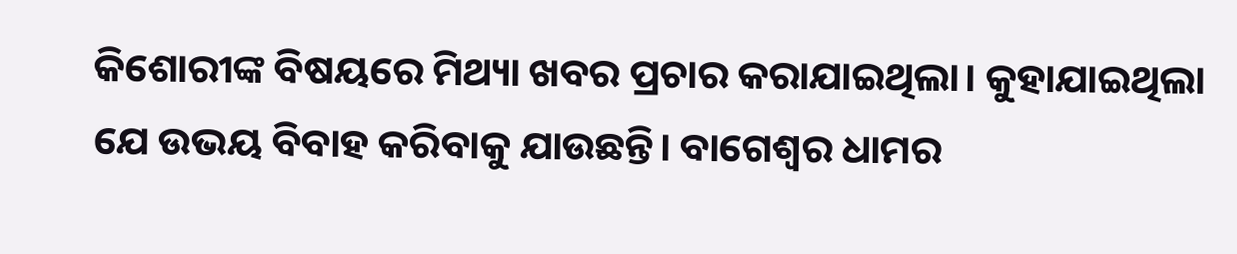କିଶୋରୀଙ୍କ ବିଷୟରେ ମିଥ୍ୟା ଖବର ପ୍ରଚାର କରାଯାଇଥିଲା। କୁହାଯାଇଥିଲା ଯେ ଉଭୟ ବିବାହ କରିବାକୁ ଯାଉଛନ୍ତି। ବାଗେଶ୍ୱର ଧାମର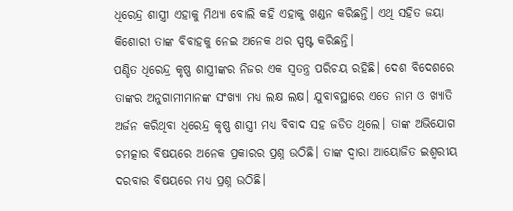ଧିରେନ୍ଦ୍ର ଶାସ୍ତ୍ରୀ ଏହାକୁ ମିଥ୍ୟା ବୋଲି କହି ଏହାକୁ ଖଣ୍ଡନ କରିଛନ୍ତି। ଏଥି ସହିତ ଜୟା କିଶୋରୀ ତାଙ୍କ ବିବାହକୁ ନେଇ ଅନେକ ଥର ସ୍ପଷ୍ଟ କରିଛନ୍ତି।
ପଣ୍ଡିତ ଧିରେନ୍ଦ୍ର କୃଷ୍ଣ ଶାସ୍ତ୍ରୀଙ୍କର ନିଜର ଏକ ସ୍ୱତନ୍ତ୍ର ପରିଚୟ ରହିଛି। ଦେଶ ବିଦେଶରେ ତାଙ୍କର ଅନୁଗାମୀମାନଙ୍କ ସଂଖ୍ୟା ମଧ୍ୟ ଲକ୍ଷ ଲକ୍ଷ। ଯୁବାବସ୍ଥାରେ ଏତେ ନାମ ଓ ଖ୍ୟାତି ଅର୍ଜନ କରିଥିବା ଧିରେନ୍ଦ୍ର କୃଷ୍ଣ ଶାସ୍ତ୍ରୀ ମଧ୍ୟ ବିବାଦ ସହ ଜଡିତ ଥିଲେ। ତାଙ୍କ ଅଭିଯୋଗ ଚମତ୍କାର ବିଷୟରେ ଅନେକ ପ୍ରକାରର ପ୍ରଶ୍ନ ଉଠିଛି। ତାଙ୍କ ଦ୍ୱାରା ଆୟୋଜିତ ଇଶ୍ୱରୀୟ ଦରବାର ବିଷୟରେ ମଧ୍ୟ ପ୍ରଶ୍ନ ଉଠିଛି।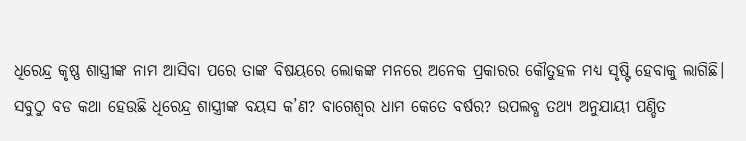ଧିରେନ୍ଦ୍ର କୃଷ୍ଣ ଶାସ୍ତ୍ରୀଙ୍କ ନାମ ଆସିବା ପରେ ତାଙ୍କ ବିଷୟରେ ଲୋକଙ୍କ ମନରେ ଅନେକ ପ୍ରକାରର କୌତୁହଳ ମଧ୍ୟ ସୃଷ୍ଟି ହେବାକୁ ଲାଗିଛି। ସବୁଠୁ ବଡ କଥା ହେଉଛି ଧିରେନ୍ଦ୍ର ଶାସ୍ତ୍ରୀଙ୍କ ବୟସ କ’ଣ? ବାଗେଶ୍ୱର ଧାମ କେତେ ବର୍ଷର? ଉପଲବ୍ଧ ତଥ୍ୟ ଅନୁଯାୟୀ ପଣ୍ଡିତ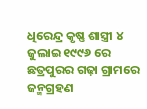ଧିରେନ୍ଦ୍ର କୃଷ୍ଣ ଶାସ୍ତ୍ରୀ ୪ ଜୁଲାଇ ୧୯୯୬ ରେ ଛତ୍ରପୁରର ଗଢ଼ା ଗ୍ରାମରେ ଜନ୍ମଗ୍ରହଣ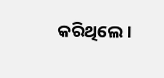କରିଥିଲେ।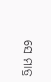ସେ ମାତ୍ର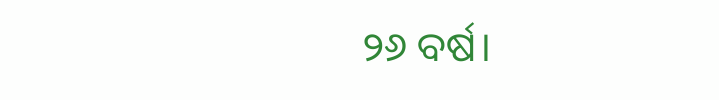୨୬ ବର୍ଷ।